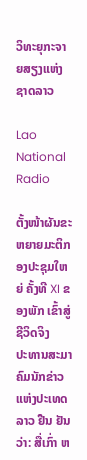ວິທະຍຸກະຈາຍສຽງແຫ່ງຊາດລາວ

Lao National Radio

ຕັ້ງໜ້າຜັນຂະຫຍາຍມະຕິກອງປະຊຸມໃຫຍ່ ຄັ້ງທີ XI ຂອງພັກ ເຂົ້າສູ່ຊີວິດຈິງ
ປະທານສະມາຄົມນັກຂ່າວແຫ່ງປະເທດລາວ ຢືນ ຢັນວ່າ: ສື່ເກົ່າ ຫ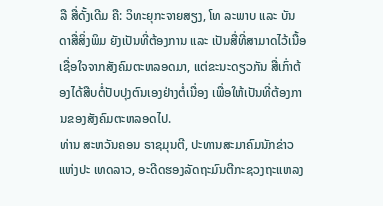ລື ສື່ດັ້ງເດີມ ຄື: ວິທະຍຸກະຈາຍສຽງ, ໂທ ລະພາບ ແລະ ບັນດາສື່ສິ່ງພິມ ຍັງເປັນທີ່ຕ້ອງການ ແລະ ເປັນສື່ທີ່ສາມາດໄວ້ເນື້ອເຊື່ອໃຈຈາກສັງຄົມຕະຫລອດມາ, ແຕ່ຂະນະດຽວກັນ ສື່ເກົ່າຕ້ອງໄດ້ສືບຕໍ່ປັບປຸງຕົນເອງຢ່າງຕໍ່ເນື່ອງ ເພື່ອໃຫ້ເປັນທີ່ຕ້ອງການຂອງສັງຄົມຕະຫລອດໄປ.
ທ່ານ ສະຫວັນຄອນ ຣາຊມຸນຕີ, ປະທານສະມາຄົມນັກຂ່າວແຫ່ງປະ ເທດລາວ, ອະດີດຮອງລັດຖະມົນຕີກະຊວງຖະແຫລງ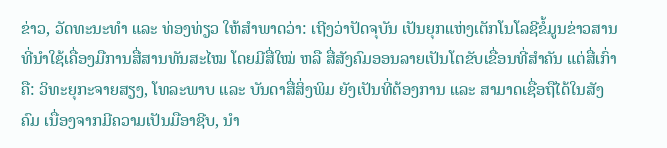ຂ່າວ, ວັດທະນະທໍາ ແລະ ທ່ອງທ່ຽວ ໃຫ້ສໍາພາດວ່າ: ເຖີງວ່າປັດຈຸບັນ ເປັນຍຸກແຫ່ງເຕັກໂນໂລຊີຂໍ້ມູນຂ່າວສານທີ່ນຳໃຊ້ເຄື່ອງມືການສື່ສານທັນສະໄໝ ໂດຍມີສື່ໃໝ່ ຫລື ສື່ສັງຄົມອອນລາຍເປັນໂຕຂັບເຂື່ອນທີ່ສໍາຄັນ ແຕ່ສື່ເກົ່າ ຄື: ວິທະຍຸກະຈາຍສຽງ, ໂທລະພາບ ແລະ ບັນດາສື່ສິ່ງພິມ ຍັງເປັນທີ່ຕ້ອງການ ແລະ ສາມາດເຊື່ອຖືໄດ້ໃນສັງຄົມ ເນື່ອງຈາກມີຄວາມເປັນມືອາຊີບ, ນໍາ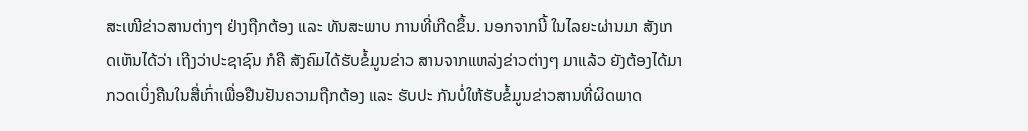ສະເໜີຂ່າວສານຕ່າງໆ ຢ່າງຖືກຕ້ອງ ແລະ ທັນສະພາບ ການທີ່ເກີດຂຶ້ນ. ນອກຈາກນີ້ ໃນໄລຍະຜ່ານມາ ສັງເກດເຫັນໄດ້ວ່າ ເຖີງວ່າປະຊາຊົນ ກໍຄື ສັງຄົມໄດ້ຮັບຂໍ້ມູນຂ່າວ ສານຈາກແຫລ່ງຂ່າວຕ່າງໆ ມາແລ້ວ ຍັງຕ້ອງໄດ້ມາກວດເບິ່ງຄືນໃນສື່ເກົ່າເພື່ອຢືນຢັນຄວາມຖືກຕ້ອງ ແລະ ຮັບປະ ກັນບໍ່ໃຫ້ຮັບຂໍ້ມູນຂ່າວສານທີ່ຜິດພາດ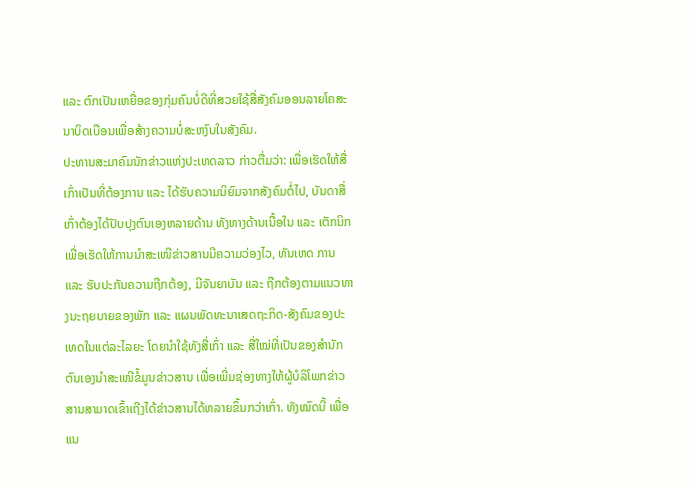ແລະ ຕົກເປັນເຫຍື່ອຂອງກຸ່ມຄົນບໍ່ດີທີ່ສວຍໃຊ້ສື່ສັງຄົມອອນລາຍໂຄສະ ນາບິດເບືອນເພື່ອສ້າງຄວາມບໍ່ສະຫງົບໃນສັງຄົມ.
ປະທານສະມາຄົມນັກຂ່າວແຫ່ງປະເທດລາວ ກ່າວຕື່ມວ່າ: ເພື່ອເຮັດໃຫ້ສື່ເກົ່າເປັນທີ່ຕ້ອງການ ແລະ ໄດ້ຮັບຄວາມນິຍົມຈາກສັງຄົມຕໍ່ໄປ, ບັນດາສື່ເກົ່າຕ້ອງໄດ້ປັບປຸງຕົນເອງຫລາຍດ້ານ ທັງທາງດ້ານເນື້ອໃນ ແລະ ເຕັກນິກ ເພື່ອເຮັດໃຫ້ການນໍາສະເໜີຂ່າວສານມີຄວາມວ່ອງໄວ, ທັນເຫດ ການ ແລະ ຮັບປະກັນຄວາມຖືກຕ້ອງ, ມີຈັນຍາບັນ ແລະ ຖືກຕ້ອງຕາມແນວທາງນະຖຍບາຍຂອງພັກ ແລະ ແຜນພັດທະນາເສດຖະກິດ-ສັງຄົມຂອງປະເທດໃນແຕ່ລະໄລຍະ ໂດຍນໍາໃຊ້ທັງສື່ເກົ່າ ແລະ ສື່ໃໝ່ທີ່ເປັນຂອງສໍານັກຕົນເອງນໍາສະເໜີຂໍ້ມູນຂ່າວສານ ເພື່ອເພີ່ມຊ່ອງທາງໃຫ້ຜູ້ບໍລິໂພກຂ່າວສານສາມາດເຂົ້າເຖີງໄດ້ຂ່າວສານໄດ້ຫລາຍຂຶ້ນກວ່າເກົ່າ. ທັງໝົດນີ້ ເພື່ອແນ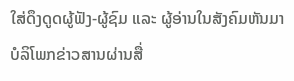ໃສ່ດຶງດູດຜູ້ຟັງ-ຜູ້ຊົມ ແລະ ຜູ້ອ່ານໃນສັງຄົມຫັນມາບໍລິໂພກຂ່າວສານຜ່ານສື່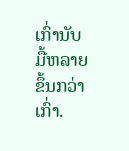ເກົ່ານັບມື້ຫລາຍຂຶ້ນກວ່າເກົ່າ.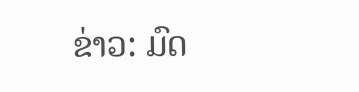ຂ່າວ: ມົດ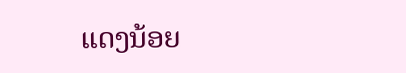ແດງນ້ອຍ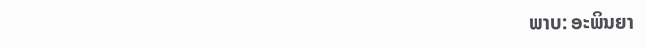ພາບ: ອະພິນຍາ